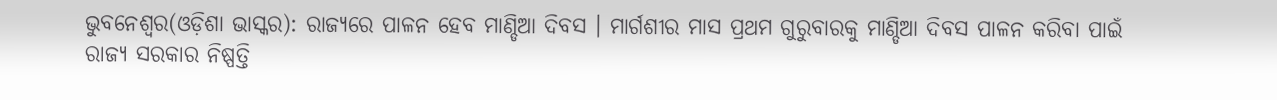ଭୁବନେଶ୍ୱର(ଓଡ଼ିଶା ଭାସ୍କର): ରାଜ୍ୟରେ ପାଳନ ହେବ ମାଣ୍ଡିଆ ଦିବସ । ମାର୍ଗଶୀର ମାସ ପ୍ରଥମ ଗୁରୁବାରକୁ ମାଣ୍ଡିଆ ଦିବସ ପାଳନ କରିବା ପାଇଁ ରାଜ୍ୟ ସରକାର ନିଷ୍ପତ୍ତି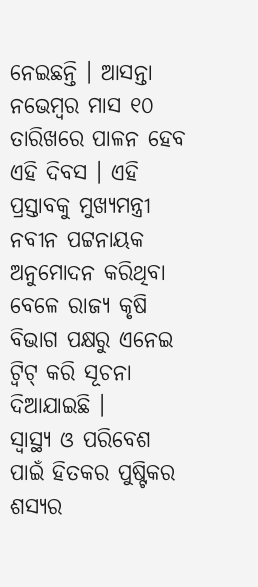ନେଇଛନ୍ତି । ଆସନ୍ତା ନଭେମ୍ବର ମାସ ୧୦ ତାରିଖରେ ପାଳନ ହେବ ଏହି ଦିବସ । ଏହି ପ୍ରସ୍ତାବକୁ ମୁଖ୍ୟମନ୍ତ୍ରୀ ନବୀନ ପଟ୍ଟନାୟକ ଅନୁମୋଦନ କରିଥିବା ବେଳେ ରାଜ୍ୟ କୃଷି ବିଭାଗ ପକ୍ଷରୁ ଏନେଇ ଟ୍ୱିଟ୍ କରି ସୂଚନା ଦିଆଯାଇଛି ।
ସ୍ୱାସ୍ଥ୍ୟ ଓ ପରିବେଶ ପାଇଁ ହିତକର ପୁଷ୍ଟିକର ଶସ୍ୟର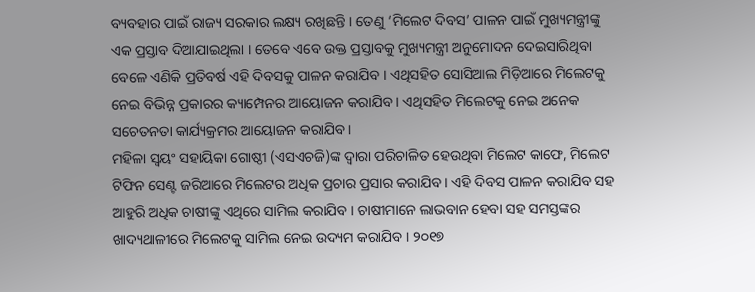ବ୍ୟବହାର ପାଇଁ ରାଜ୍ୟ ସରକାର ଲକ୍ଷ୍ୟ ରଖିଛନ୍ତି । ତେଣୁ ‘ମିଲେଟ ଦିବସ’ ପାଳନ ପାଇଁ ମୁଖ୍ୟମନ୍ତ୍ରୀଙ୍କୁ ଏକ ପ୍ରସ୍ତାବ ଦିଆଯାଇଥିଲା । ତେବେ ଏବେ ଉକ୍ତ ପ୍ରସ୍ତାବକୁ ମୁଖ୍ୟମନ୍ତ୍ରୀ ଅନୁମୋଦନ ଦେଇସାରିଥିବା ବେଳେ ଏଣିକି ପ୍ରତିବର୍ଷ ଏହି ଦିବସକୁ ପାଳନ କରାଯିବ । ଏଥିସହିତ ସୋସିଆଲ ମିଡ଼ିଆରେ ମିଲେଟକୁ ନେଇ ବିଭିନ୍ନ ପ୍ରକାରର କ୍ୟାମ୍ପେନର ଆୟୋଜନ କରାଯିବ । ଏଥିସହିତ ମିଲେଟକୁ ନେଇ ଅନେକ ସଚେତନତା କାର୍ଯ୍ୟକ୍ରମର ଆୟୋଜନ କରାଯିବ ।
ମହିଳା ସ୍ୱୟଂ ସହାୟିକା ଗୋଷ୍ଠୀ (ଏସଏଚଜି)ଙ୍କ ଦ୍ୱାରା ପରିଚାଳିତ ହେଉଥିବା ମିଲେଟ କାଫେ, ମିଲେଟ ଟିଫିନ ସେଣ୍ଟ ଜରିଆରେ ମିଲେଟର ଅଧିକ ପ୍ରଚାର ପ୍ରସାର କରାଯିବ । ଏହି ଦିବସ ପାଳନ କରାଯିବ ସହ ଆହୁରି ଅଧିକ ଚାଷୀଙ୍କୁ ଏଥିରେ ସାମିଲ କରାଯିବ । ଚାଷୀମାନେ ଲାଭବାନ ହେବା ସହ ସମସ୍ତଙ୍କର ଖାଦ୍ୟଥାଳୀରେ ମିଲେଟକୁ ସାମିଲ ନେଇ ଉଦ୍ୟମ କରାଯିବ । ୨୦୧୭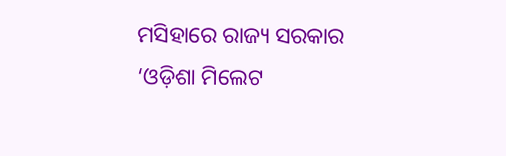ମସିହାରେ ରାଜ୍ୟ ସରକାର ‘ଓଡ଼ିଶା ମିଲେଟ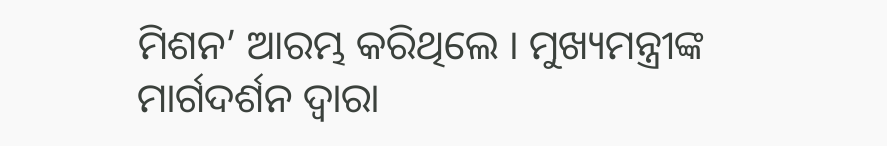ମିଶନ’ ଆରମ୍ଭ କରିଥିଲେ । ମୁଖ୍ୟମନ୍ତ୍ରୀଙ୍କ ମାର୍ଗଦର୍ଶନ ଦ୍ୱାରା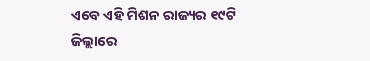ଏବେ ଏହି ମିଶନ ରାଜ୍ୟର ୧୯ଟି ଜିଲ୍ଲାରେ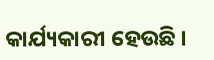କାର୍ଯ୍ୟକାରୀ ହେଉଛି ।